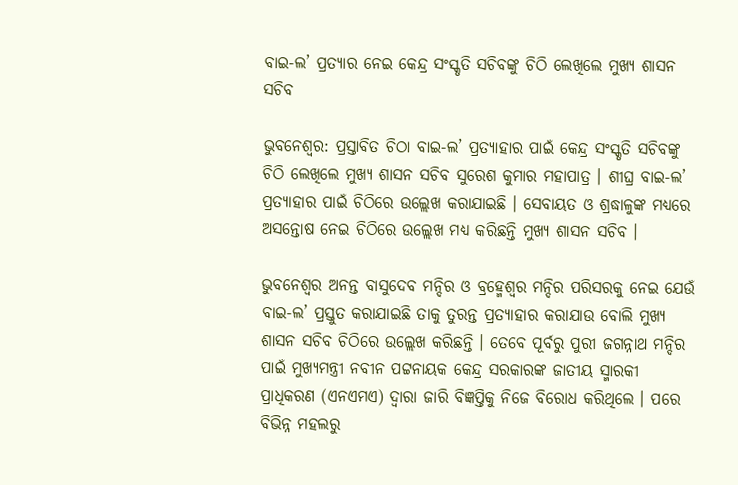ବାଇ-ଲ’ ପ୍ରତ୍ୟାର ନେଇ କେନ୍ଦ୍ର ସଂସ୍କୃତି ସଚିବଙ୍କୁ ଚିଠି ଲେଖିଲେ ମୁଖ୍ୟ ଶାସନ ସଚିବ

ଭୁବନେଶ୍ୱର: ପ୍ରସ୍ତାବିତ ଚିଠା ବାଇ-ଲ’ ପ୍ରତ୍ୟାହାର ପାଇଁ କେନ୍ଦ୍ର ସଂସ୍କୃତି ସଚିବଙ୍କୁ ଚିଠି ଲେଖିଲେ ମୁଖ୍ୟ ଶାସନ ସଚିବ ସୁରେଶ କୁମାର ମହାପାତ୍ର । ଶୀଘ୍ର ବାଇ-ଲ’ ପ୍ରତ୍ୟାହାର ପାଇଁ ଚିଠିରେ ଉଲ୍ଲେଖ କରାଯାଇଛି । ସେବାୟତ ଓ ଶ୍ରଦ୍ଧାଳୁଙ୍କ ମଧ୍ୟରେ ଅସନ୍ତୋଷ ନେଇ ଚିଠିରେ ଉଲ୍ଲେଖ ମଧ୍ୟ କରିଛନ୍ତି ମୁଖ୍ୟ ଶାସନ ସଚିବ ।

ଭୁବନେଶ୍ୱର ଅନନ୍ତ ବାସୁଦେବ ମନ୍ଦିର ଓ ବ୍ରହ୍ମେଶ୍ୱର ମନ୍ଦିର ପରିସରକୁ ନେଇ ଯେଉଁ ବାଇ-ଲ’ ପ୍ରସ୍ତୁତ କରାଯାଇଛି ତାକୁ ତୁରନ୍ତ ପ୍ରତ୍ୟାହାର କରାଯାଉ ବୋଲି ମୁଖ୍ୟ ଶାସନ ସଚିବ ଚିଠିରେ ଉଲ୍ଲେଖ କରିଛନ୍ତି । ତେବେ ପୂର୍ବରୁ ପୁରୀ ଜଗନ୍ନାଥ ମନ୍ଦିର ପାଇଁ ମୁଖ୍ୟମନ୍ତ୍ରୀ ନବୀନ ପଟ୍ଟନାୟକ କେନ୍ଦ୍ର ସରକାରଙ୍କ ଜାତୀୟ ସ୍ମାରକୀ ପ୍ରାଧିକରଣ (ଏନଏମଏ) ଦ୍ୱାରା ଜାରି ବିଜ୍ଞପ୍ତିକୁ ନିଜେ ବିରୋଧ କରିଥିଲେ । ପରେ ବିଭିନ୍ନ ମହଲରୁ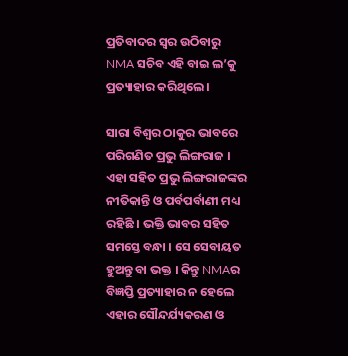ପ୍ରତିବାଦର ସ୍ୱର ଉଠିବାରୁ NMA ସଚିବ ଏହି ବାଇ ଲ’କୁ ପ୍ରତ୍ୟାହାର କରିଥିଲେ ।

ସାରା ବିଶ୍ୱର ଠାକୁର ଭାବରେ ପରିଗଣିତ ପ୍ରଭୁ ଲିଙ୍ଗରାଜ । ଏହା ସହିତ ପ୍ରଭୁ ଲିଙ୍ଗରାଜଙ୍କର ନୀତିକାନ୍ତି ଓ ପର୍ବପର୍ବାଣୀ ମଧ୍ୟ ରହିଛି । ଭକ୍ତି ଭାବର ସହିତ ସମସ୍ତେ ବନ୍ଧା । ସେ ସେବାୟତ ହୁଅନ୍ତୁ ବା ଭକ୍ତ । କିନ୍ତୁ NMAର ବିଜ୍ଞପ୍ତି ପ୍ରତ୍ୟାହାର ନ ହେଲେ ଏହାର ସୌନ୍ଦର୍ଯ୍ୟକରଣ ଓ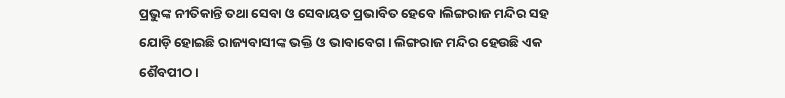ପ୍ରଭୁଙ୍କ ନୀତିକାନ୍ତି ତଥା ସେବା ଓ ସେବାୟତ ପ୍ରଭାବିତ ହେବେ ।ଲିଙ୍ଗରାଜ ମନ୍ଦିର ସହ ଯୋଡ଼ି ହୋଇଛି ରାଜ୍ୟବାସୀଙ୍କ ଭକ୍ତି ଓ ଭାବାବେଗ । ଲିଙ୍ଗରାଜ ମନ୍ଦିର ହେଉଛି ଏକ ଶୈବପୀଠ ।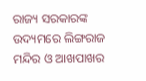ରାଜ୍ୟ ସରକାରଙ୍କ ଉଦ୍ୟମରେ ଲିଙ୍ଗରାଜ ମନ୍ଦିର ଓ ଆଖପାଖର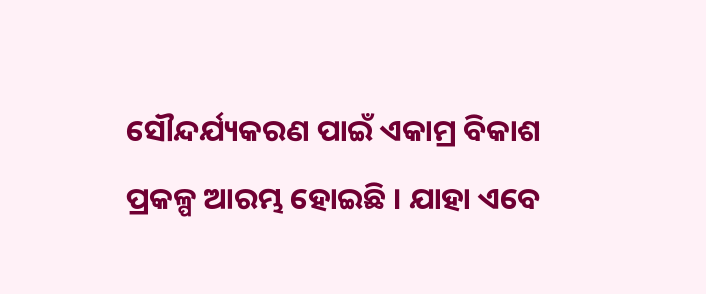ସୌନ୍ଦର୍ଯ୍ୟକରଣ ପାଇଁ ଏକାମ୍ର ବିକାଶ ପ୍ରକଳ୍ପ ଆରମ୍ଭ ହୋଇଛି । ଯାହା ଏବେ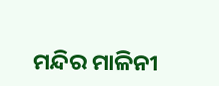ମନ୍ଦିର ମାଳିନୀ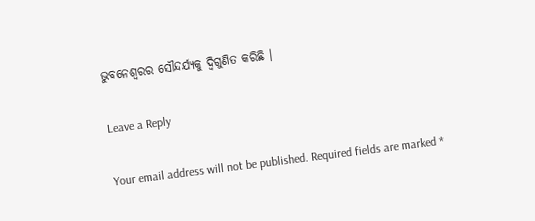ଭୁବନେଶ୍ୱରର ସୌନ୍ଦର୍ଯ୍ୟକୁ ଦ୍ୱିଗୁଣିତ କରିଛି ।

Leave a Reply

Your email address will not be published. Required fields are marked *